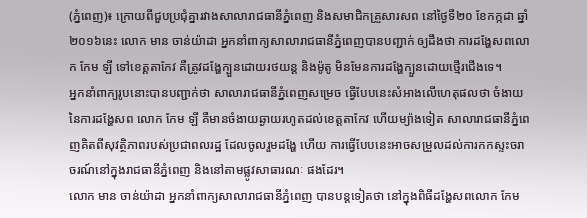(ភ្នំពេញ)៖ ក្រោយពីជួបប្រជុំគ្នារវាងសាលារាជធានីភ្នំពេញ និងសមាជិកគ្រួសារសព នៅថ្ងៃទី២០ ខែកក្កដា ឆ្នាំ២០១៦នេះ លោក មាន ចាន់យ៉ាដា អ្នកនាំពាក្យសាលារាជធានីភ្នំពេញបានបញ្ជាក់ ឲ្យដឹងថា ការដង្ហែសពលោក កែម ឡី ទៅខេត្តតាកែវ គឺត្រូវដង្ហែក្បួនដោយរថយន្ត និងម៉ូតូ មិនមែនការដង្ហែក្បួនដោយថ្មើរជើងទេ។
អ្នកនាំពាក្យរូបនោះបានបញ្ជាក់ថា សាលារាជធានីភ្នំពេញសម្រេច ធ្វើបែបនេះសំអាងលើហេតុផលថា ចំងាយនៃការដង្ហែសព លោក កែម ឡី គឺមានចំងាយឆ្ងាយរហូតដល់ខេត្តតាកែវ ហើយម្យ៉ាងទៀត សាលារាជធានីភ្នំពេញគិតពីសុវត្ថិភាពរបស់ប្រជាពលរដ្ឋ ដែលចូលរួមដង្ហែ ហើយ ការធ្វើបែបនេះអាចសម្រួលដល់ការកកស្ទះចរាចរណ៍នៅក្នុងរាជធានីភ្នំពេញ និងនៅតាមផ្លូវសាធារណៈ ផងដែរ។
លោក មាន ចាន់យ៉ាដា អ្នកនាំពាក្យសាលារាជធានីភ្នំពេញ បានបន្តទៀតថា នៅក្នុងពិធីដង្ហែសពលោក កែម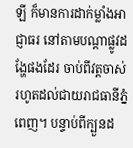ឡី ក៏មានការដាក់ម្លាំងអាជ្ញាធរ នៅតាមបណ្តាផ្លូវដង្ហែផងដែរ ចាប់ពីវត្តចាស់ រហូតដល់ជាយរាជធានីភ្នំពេញ។ បន្ទាប់ពីក្បួនដ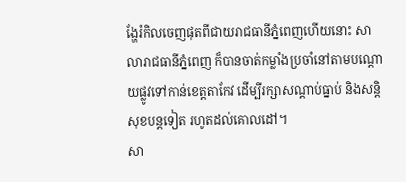ង្ហែរំកិលចេញផុតពីជាយរាជធានីភ្នំពេញហើយនោះ សាលារាជធានីភ្នំពេញ ក៏បានចាត់កម្លាំងប្រចាំនៅតាមបណ្តោយផ្លូវទៅកាន់ខេត្តតាកែវ ដើម្បីរក្សាសណ្តាប់ធ្នាប់ និងសន្តិសុខបន្តទៀត រហូតដល់គោលដៅ។
សា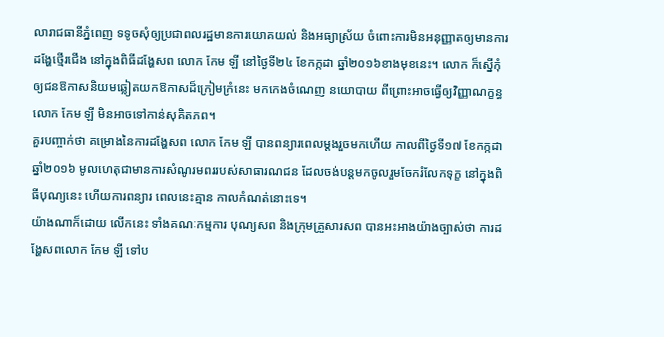លារាជធានីភ្នំពេញ ទទូចសុំឲ្យប្រជាពលរដ្ឋមានការយោគយល់ និងអធ្យាស្រ័យ ចំពោះការមិនអនុញ្ញាតឲ្យមានការដង្ហែថ្មើរជើង នៅក្នុងពិធីដង្ហែសព លោក កែម ឡី នៅថ្ងៃទី២៤ ខែកក្កដា ឆ្នាំ២០១៦ខាងមុខនេះ។ លោក ក៏ស្នើកុំឲ្យជនឱកាសនិយមឆ្លៀតយកឱកាសដ៏ក្រៀមក្រំនេះ មកកេងចំណេញ នយោបាយ ពីព្រោះអាចធ្វើឲ្យវិញ្ញាណក្ខន្ធ លោក កែម ឡី មិនអាចទៅកាន់សុគិតភព។
គួរបញ្ចាក់ថា គម្រោងនៃការដង្ហែសព លោក កែម ឡី បានពន្យារពេលម្តងរួចមកហើយ កាលពីថ្ងៃទី១៧ ខែកក្កដា ឆ្នាំ២០១៦ មូលហេតុជាមានការសំណូរមពររបស់សាធារណជន ដែលចង់បន្តមកចូលរួមចែករំលែកទុក្ខ នៅក្នុងពិធីបុណ្យនេះ ហើយការពន្យារ ពេលនេះគ្មាន កាលកំណត់នោះទេ។
យ៉ាងណាក៏ដោយ លើកនេះ ទាំងគណៈកម្មការ បុណ្យសព និងក្រុមគ្រួសារសព បានអះអាងយ៉ាងច្បាស់ថា ការដង្ហែសពលោក កែម ឡី ទៅប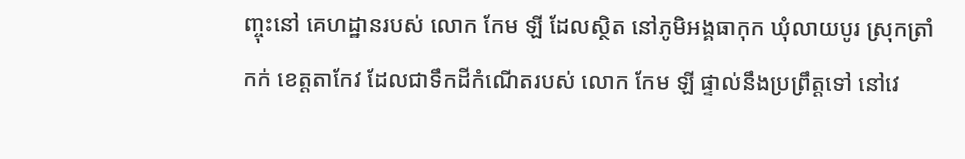ញ្ចុះនៅ គេហដ្ឋានរបស់ លោក កែម ឡី ដែលស្ថិត នៅភូមិអង្គធាកុក ឃុំលាយបូរ ស្រុកត្រាំកក់ ខេត្តតាកែវ ដែលជាទឹកដីកំណើតរបស់ លោក កែម ឡី ផ្ទាល់នឹងប្រព្រឹត្តទៅ នៅវេ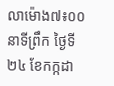លាម៉ោង៧៖០០នាទីព្រឹក ថ្ងៃទី ២៤ ខែកក្កដា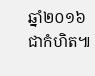ឆ្នាំ២០១៦ជាកំហិត៕